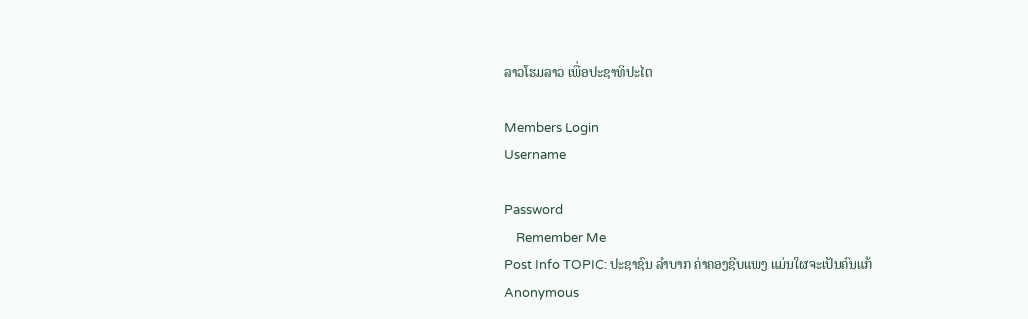ລາວໂຮມລາວ ເພື່ອປະຊາທິປະໄຕ

Members Login
Username

Password
    Remember Me
Post Info TOPIC: ປະຊາຊົນ ລຳບາກ ຄ່າຄອງຊີບແພງ ແມ່ນໃຜຈະເປັນຄົນແກ້
Anonymous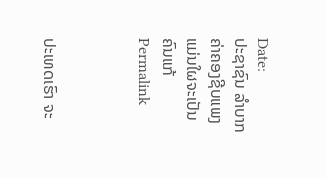Date:
ປະຊາຊົນ ລຳບາກ ຄ່າຄອງຊີບແພງ ແມ່ນໃຜຈະເປັນຄົນແກ້
Permalink



ປະເທດເຮົາ ຈະ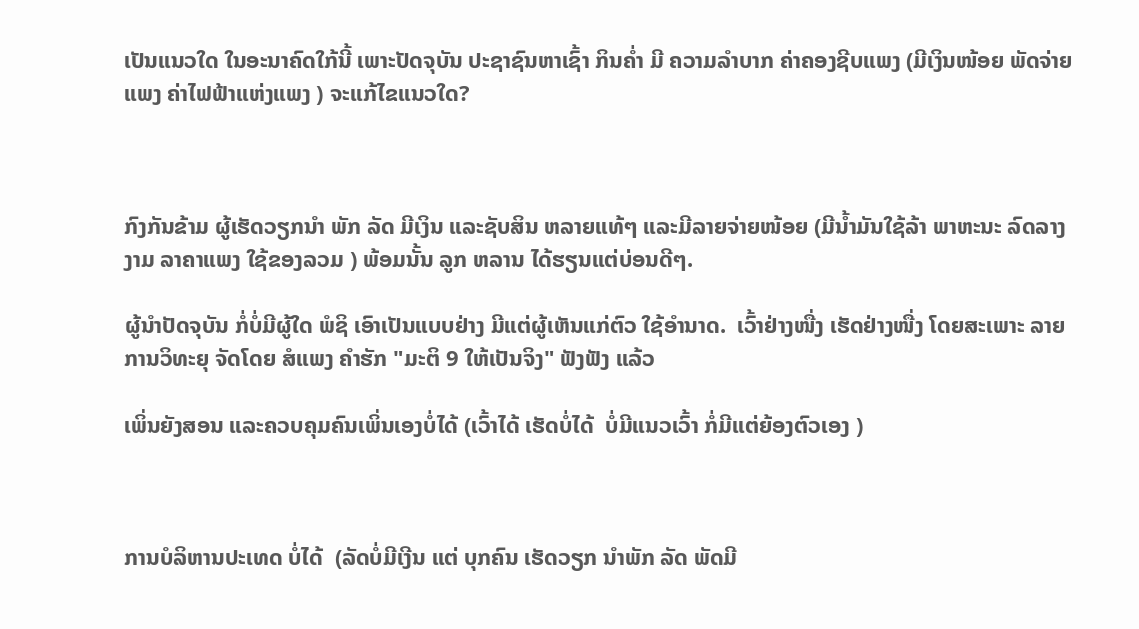ເປັນແນວໃດ ໃນອະນາຄົດໃກ້ນີ້ ເພາະປັດຈຸບັນ ປະຊາຊົນຫາເຊົ້າ ກິນຄ່ຳ ມີ ຄວາມລຳບາກ ຄ່າຄອງຊີບແພງ (ມີເງິນໜ້ອຍ ພັດຈ່າຍແພງ ຄ່າໄຟຟ້າແຫ່ງແພງ ) ຈະແກ້ໄຂແນວໃດ?



ກົງກັນຂ້າມ ຜູ້ເຮັດວຽກນຳ ພັກ ລັດ ມີເງິນ ແລະຊັບສິນ ຫລາຍແທ້ໆ ແລະມີລາຍຈ່າຍໜ້ອຍ (ມີນ້ຳມັນໃຊ້ລ້າ ພາຫະນະ ລົດລາງ ງາມ ລາຄາແພງ ໃຊ້ຂອງລວມ ) ພ້ອມນັ້ນ ລູກ ຫລານ ໄດ້ຮຽນແຕ່ບ່ອນດີໆ.

ຜູ້ນຳປັດຈຸບັນ ກໍ່ບໍ່ມີຜູ້ໃດ ພໍຊິ ເອົາເປັນແບບຢ່າງ ມີແຕ່ຜູ້ເຫັນແກ່ຕົວ ໃຊ້ອຳນາດ.  ເວົ້າຢ່າງໜື່ງ ເຮັດຢ່າງໜື່ງ ໂດຍສະເພາະ ລາຍການວິທະຍຸ ຈັດໂດຍ ສໍແພງ ຄຳຮັກ "ມະຕິ 9 ໃຫ້ເປັນຈິງ" ຟັງຟັງ ແລ້ວ

ເພິ່ນຍັງສອນ ແລະຄວບຄຸມຄົນເພິ່ນເອງບໍ່ໄດ້ (ເວົ້າໄດ້ ເຮັດບໍ່ໄດ້  ບໍ່ມີແນວເວົ້າ ກໍ່ມີແຕ່ຍ້ອງຕົວເອງ )



ການບໍລິຫານປະເທດ ບໍ່ໄດ້  (ລັດບໍ່ມີເງີນ ແຕ່ ບຸກຄົນ ເຮັດວຽກ ນຳພັກ ລັດ ພັດມີ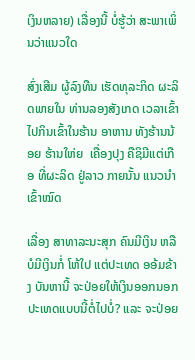ເງິນຫລາຍ) ເລື່ອງນີ້ ບໍ່ຮູ້ວ່າ ສະພາເພິ່ນວ່າແນວໃດ

ສົ່ງເສີມ ຜູ້ລົງທືນ ເຮັດທຸລະກິດ ຜະລິດພາຍໃນ ທ່ານລອງສັງເກດ ເວລາເຂົ້າໄປກິນເຂົ້າໃນຮ້ານ ອາຫານ ທັງຮ້ານນ້ອຍ ຮ້ານໃຫ່ຍ  ເຄື່ອງປຸງ ຄືຊິມີແຕ່ເກືອ ທີ່ຜະລິດ ຢູ່ລາວ ກາຍນັ້ນ ແນວນຳເຂົ້າໝົດ

ເລື່ອງ ສາທາລະນະສຸກ ຄົນມີເງິນ ຫລື ບໍມີເງິນກໍ່ ໂຫ້ໃປ ແຕ່ປະເທດ ອອ້ມຂ້າງ ບັນຫານີ້ ຈະປ່ອຍໃຫ້ເງິນອອກນອກປະເທດແບບນີ້ຕໍ່ໄປບໍ່? ແລະ ຈະປ່ອຍ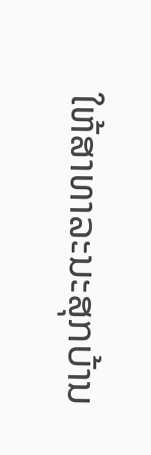ໃຫ້ສາທາລະນະສຸກບ້ານ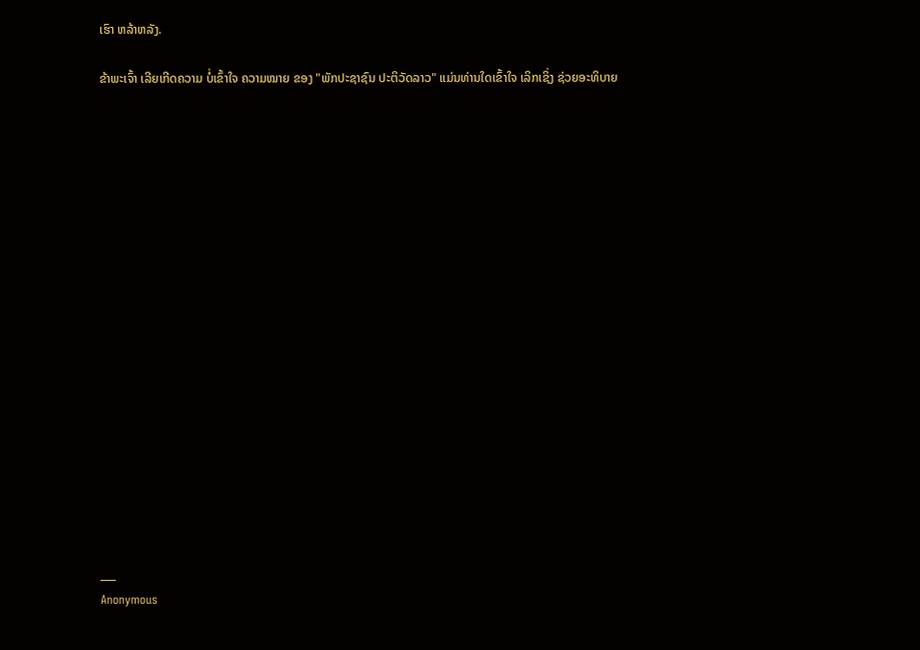ເຮົາ ຫລ້າຫລັງ.

ຂ້າພະເຈົ້າ ເລີຍເກີດຄວາມ ບໍ່ເຂົ້າໃຈ ຄວາມໝາຍ ຂອງ "ພັກປະຊາຊົນ ປະຕິວັດລາວ" ແມ່ນທ່ານໃດເຂົ້າໃຈ ເລິກເຊິ່ງ ຊ່ວຍອະທິບາຍ



















___
Anonymous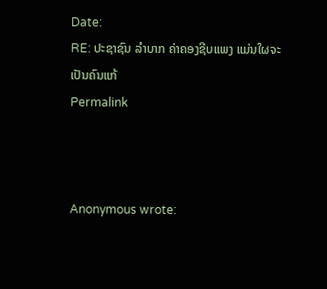Date:
RE: ປະຊາຊົນ ລຳບາກ ຄ່າຄອງຊີບແພງ ແມ່ນໃຜຈະເປັນຄົນແກ້
Permalink



Anonymous wrote: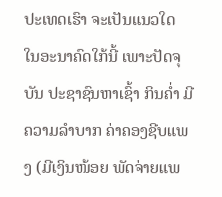ປະເທດເຮົາ ຈະເປັນແນວໃດ ໃນອະນາຄົດໃກ້ນີ້ ເພາະປັດຈຸບັນ ປະຊາຊົນຫາເຊົ້າ ກິນຄ່ຳ ມີ ຄວາມລຳບາກ ຄ່າຄອງຊີບແພງ (ມີເງິນໜ້ອຍ ພັດຈ່າຍແພ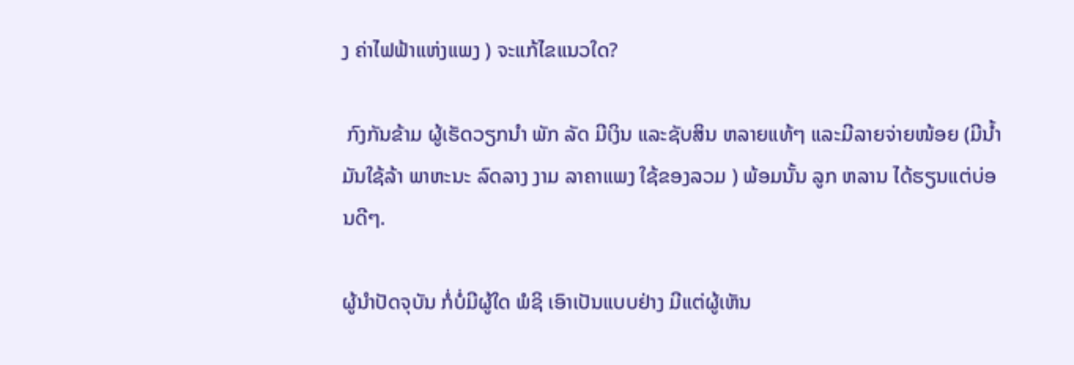ງ ຄ່າໄຟຟ້າແຫ່ງແພງ ) ຈະແກ້ໄຂແນວໃດ?

 ກົງກັນຂ້າມ ຜູ້ເຮັດວຽກນຳ ພັກ ລັດ ມີເງິນ ແລະຊັບສິນ ຫລາຍແທ້ໆ ແລະມີລາຍຈ່າຍໜ້ອຍ (ມີນ້ຳມັນໃຊ້ລ້າ ພາຫະນະ ລົດລາງ ງາມ ລາຄາແພງ ໃຊ້ຂອງລວມ ) ພ້ອມນັ້ນ ລູກ ຫລານ ໄດ້ຮຽນແຕ່ບ່ອນດີໆ.

ຜູ້ນຳປັດຈຸບັນ ກໍ່ບໍ່ມີຜູ້ໃດ ພໍຊິ ເອົາເປັນແບບຢ່າງ ມີແຕ່ຜູ້ເຫັນ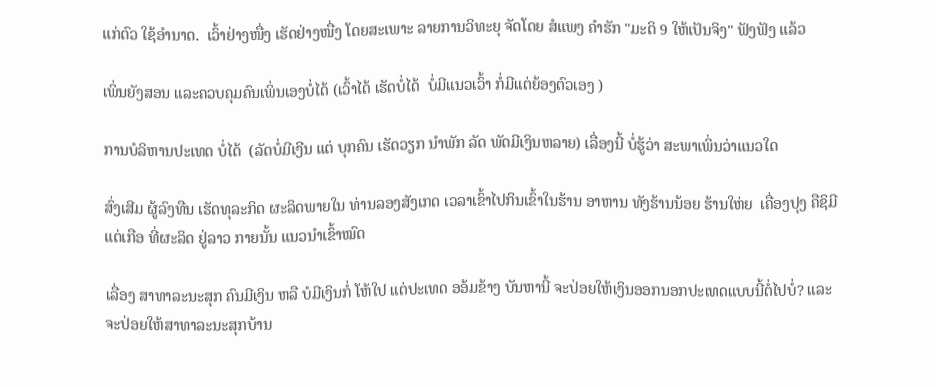ແກ່ຕົວ ໃຊ້ອຳນາດ.  ເວົ້າຢ່າງໜື່ງ ເຮັດຢ່າງໜື່ງ ໂດຍສະເພາະ ລາຍການວິທະຍຸ ຈັດໂດຍ ສໍແພງ ຄຳຮັກ "ມະຕິ 9 ໃຫ້ເປັນຈິງ" ຟັງຟັງ ແລ້ວ

ເພິ່ນຍັງສອນ ແລະຄວບຄຸມຄົນເພິ່ນເອງບໍ່ໄດ້ (ເວົ້າໄດ້ ເຮັດບໍ່ໄດ້  ບໍ່ມີແນວເວົ້າ ກໍ່ມີແຕ່ຍ້ອງຕົວເອງ )

ການບໍລິຫານປະເທດ ບໍ່ໄດ້  (ລັດບໍ່ມີເງີນ ແຕ່ ບຸກຄົນ ເຮັດວຽກ ນຳພັກ ລັດ ພັດມີເງິນຫລາຍ) ເລື່ອງນີ້ ບໍ່ຮູ້ວ່າ ສະພາເພິ່ນວ່າແນວໃດ

ສົ່ງເສີມ ຜູ້ລົງທືນ ເຮັດທຸລະກິດ ຜະລິດພາຍໃນ ທ່ານລອງສັງເກດ ເວລາເຂົ້າໄປກິນເຂົ້າໃນຮ້ານ ອາຫານ ທັງຮ້ານນ້ອຍ ຮ້ານໃຫ່ຍ  ເຄື່ອງປຸງ ຄືຊິມີແຕ່ເກືອ ທີ່ຜະລິດ ຢູ່ລາວ ກາຍນັ້ນ ແນວນຳເຂົ້າໝົດ

ເລື່ອງ ສາທາລະນະສຸກ ຄົນມີເງິນ ຫລື ບໍມີເງິນກໍ່ ໂຫ້ໃປ ແຕ່ປະເທດ ອອ້ມຂ້າງ ບັນຫານີ້ ຈະປ່ອຍໃຫ້ເງິນອອກນອກປະເທດແບບນີ້ຕໍ່ໄປບໍ່? ແລະ ຈະປ່ອຍໃຫ້ສາທາລະນະສຸກບ້ານ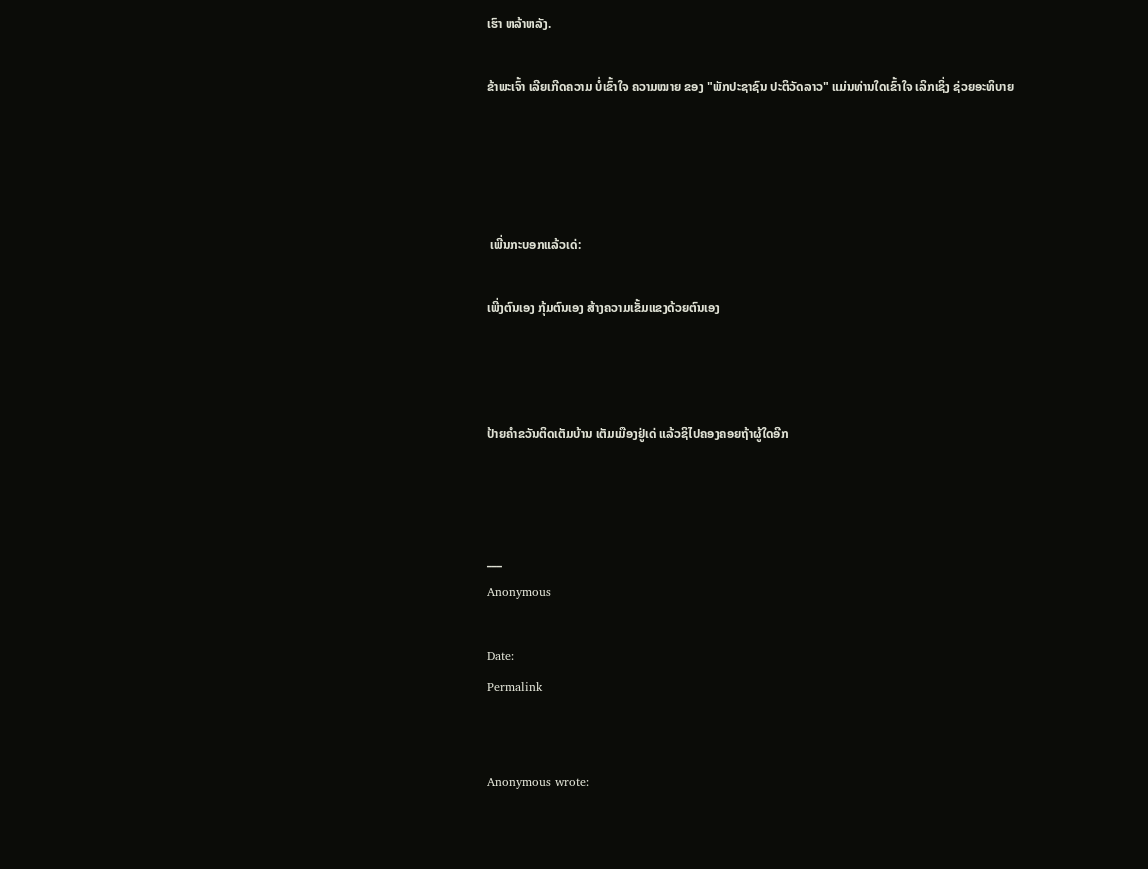ເຮົາ ຫລ້າຫລັງ.

ຂ້າພະເຈົ້າ ເລີຍເກີດຄວາມ ບໍ່ເຂົ້າໃຈ ຄວາມໝາຍ ຂອງ "ພັກປະຊາຊົນ ປະຕິວັດລາວ" ແມ່ນທ່ານໃດເຂົ້າໃຈ ເລິກເຊິ່ງ ຊ່ວຍອະທິບາຍ




 ເພີ່ນກະບອກແລ້ວເດ່:

ເພີ່ງຕົນເອງ ກຸ້ມຕົນເອງ ສ້າງຄວາມເຂັ້ມແຂງດ້ວຍຕົນເອງ



ປ້າຍຄຳຂວັນຕິດເຕັມບ້ານ ເຕັມເມືອງຢູ່ເດ່ ແລ້ວຊິໄປຄອງຄອຍຖ້າຜູ້ໃດອີກ



___
Anonymous

Date:
Permalink


Anonymous wrote: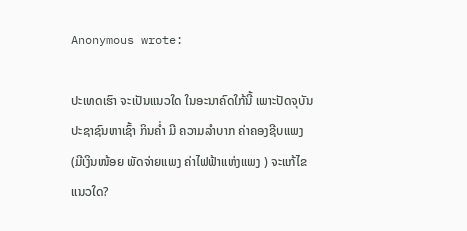Anonymous wrote:

ປະເທດເຮົາ ຈະເປັນແນວໃດ ໃນອະນາຄົດໃກ້ນີ້ ເພາະປັດຈຸບັນ ປະຊາຊົນຫາເຊົ້າ ກິນຄ່ຳ ມີ ຄວາມລຳບາກ ຄ່າຄອງຊີບແພງ (ມີເງິນໜ້ອຍ ພັດຈ່າຍແພງ ຄ່າໄຟຟ້າແຫ່ງແພງ ) ຈະແກ້ໄຂແນວໃດ?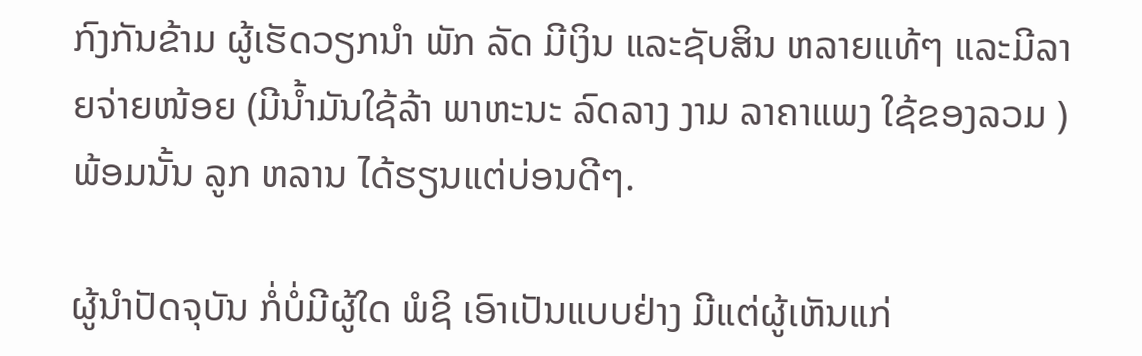ກົງກັນຂ້າມ ຜູ້ເຮັດວຽກນຳ ພັກ ລັດ ມີເງິນ ແລະຊັບສິນ ຫລາຍແທ້ໆ ແລະມີລາຍຈ່າຍໜ້ອຍ (ມີນ້ຳມັນໃຊ້ລ້າ ພາຫະນະ ລົດລາງ ງາມ ລາຄາແພງ ໃຊ້ຂອງລວມ ) ພ້ອມນັ້ນ ລູກ ຫລານ ໄດ້ຮຽນແຕ່ບ່ອນດີໆ.

ຜູ້ນຳປັດຈຸບັນ ກໍ່ບໍ່ມີຜູ້ໃດ ພໍຊິ ເອົາເປັນແບບຢ່າງ ມີແຕ່ຜູ້ເຫັນແກ່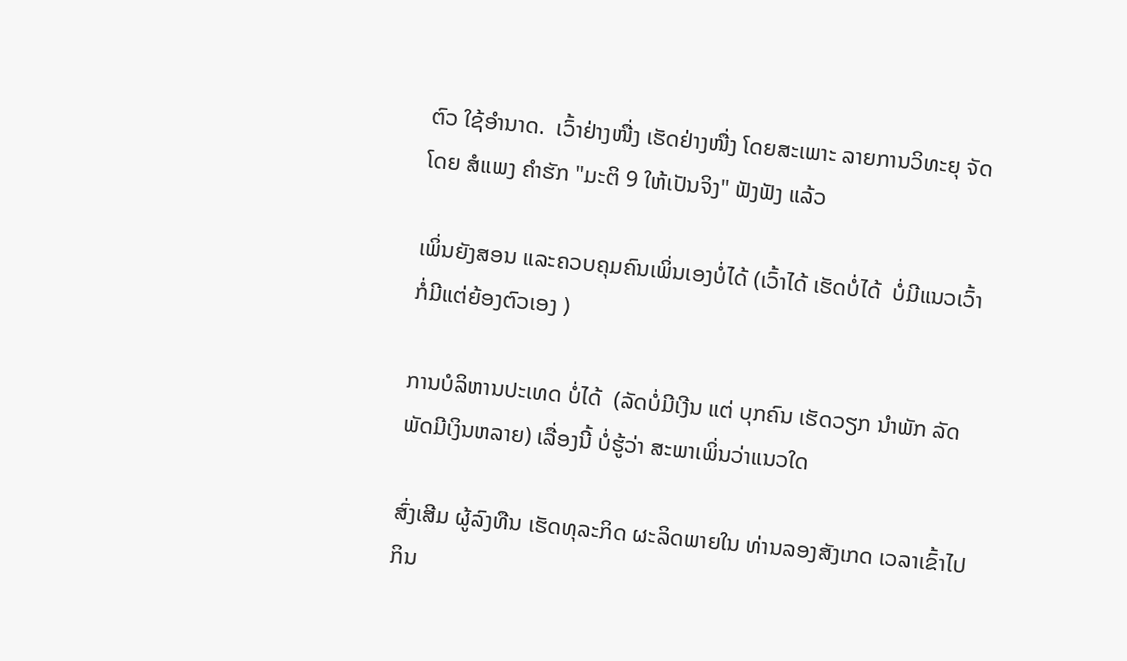ຕົວ ໃຊ້ອຳນາດ.  ເວົ້າຢ່າງໜື່ງ ເຮັດຢ່າງໜື່ງ ໂດຍສະເພາະ ລາຍການວິທະຍຸ ຈັດໂດຍ ສໍແພງ ຄຳຮັກ "ມະຕິ 9 ໃຫ້ເປັນຈິງ" ຟັງຟັງ ແລ້ວ

ເພິ່ນຍັງສອນ ແລະຄວບຄຸມຄົນເພິ່ນເອງບໍ່ໄດ້ (ເວົ້າໄດ້ ເຮັດບໍ່ໄດ້  ບໍ່ມີແນວເວົ້າ ກໍ່ມີແຕ່ຍ້ອງຕົວເອງ )

ການບໍລິຫານປະເທດ ບໍ່ໄດ້  (ລັດບໍ່ມີເງີນ ແຕ່ ບຸກຄົນ ເຮັດວຽກ ນຳພັກ ລັດ ພັດມີເງິນຫລາຍ) ເລື່ອງນີ້ ບໍ່ຮູ້ວ່າ ສະພາເພິ່ນວ່າແນວໃດ

ສົ່ງເສີມ ຜູ້ລົງທືນ ເຮັດທຸລະກິດ ຜະລິດພາຍໃນ ທ່ານລອງສັງເກດ ເວລາເຂົ້າໄປກິນ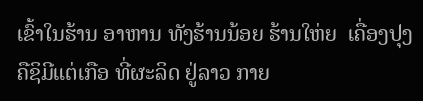ເຂົ້າໃນຮ້ານ ອາຫານ ທັງຮ້ານນ້ອຍ ຮ້ານໃຫ່ຍ  ເຄື່ອງປຸງ ຄືຊິມີແຕ່ເກືອ ທີ່ຜະລິດ ຢູ່ລາວ ກາຍ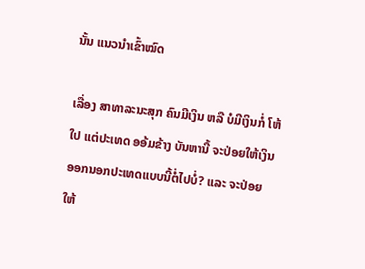ນັ້ນ ແນວນຳເຂົ້າໝົດ

ເລື່ອງ ສາທາລະນະສຸກ ຄົນມີເງິນ ຫລື ບໍມີເງິນກໍ່ ໂຫ້ໃປ ແຕ່ປະເທດ ອອ້ມຂ້າງ ບັນຫານີ້ ຈະປ່ອຍໃຫ້ເງິນອອກນອກປະເທດແບບນີ້ຕໍ່ໄປບໍ່? ແລະ ຈະປ່ອຍໃຫ້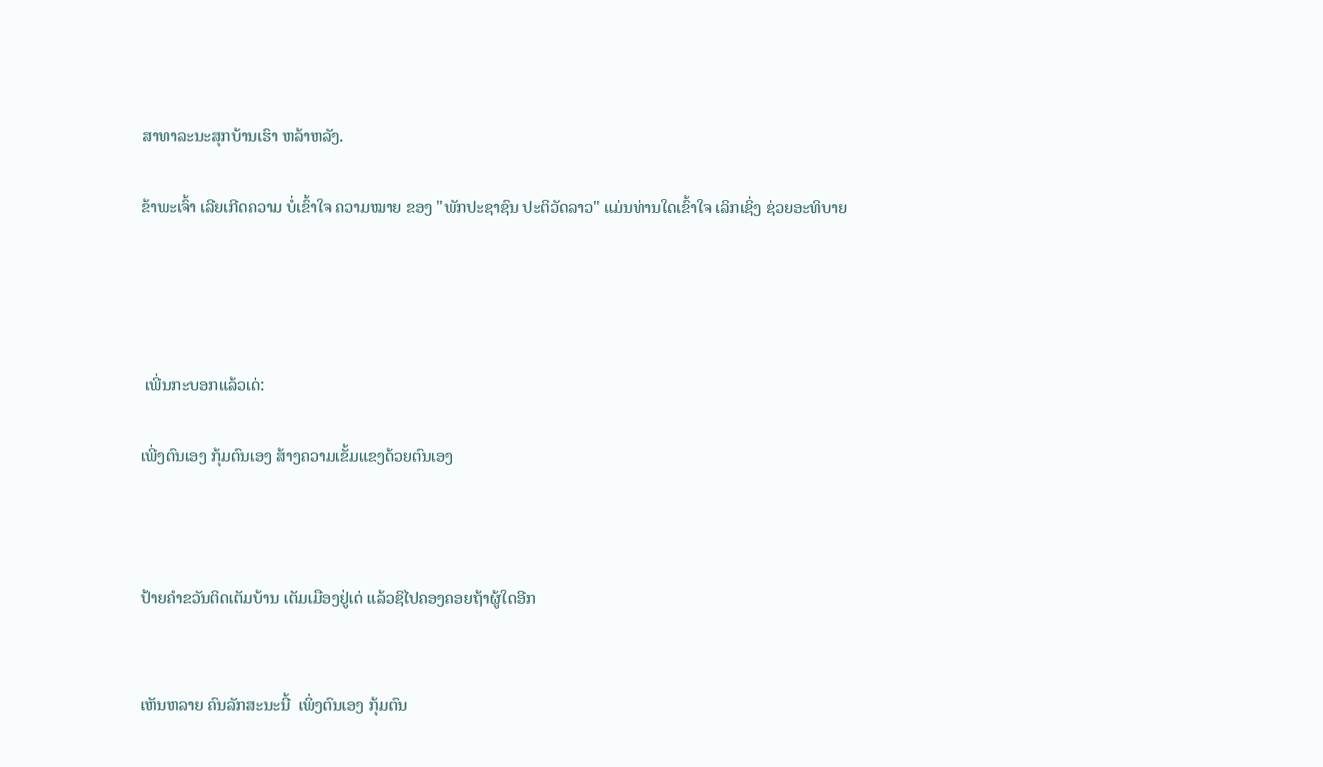ສາທາລະນະສຸກບ້ານເຮົາ ຫລ້າຫລັງ.

ຂ້າພະເຈົ້າ ເລີຍເກີດຄວາມ ບໍ່ເຂົ້າໃຈ ຄວາມໝາຍ ຂອງ "ພັກປະຊາຊົນ ປະຕິວັດລາວ" ແມ່ນທ່ານໃດເຂົ້າໃຈ ເລິກເຊິ່ງ ຊ່ວຍອະທິບາຍ




 ເພີ່ນກະບອກແລ້ວເດ່:

ເພີ່ງຕົນເອງ ກຸ້ມຕົນເອງ ສ້າງຄວາມເຂັ້ມແຂງດ້ວຍຕົນເອງ



ປ້າຍຄຳຂວັນຕິດເຕັມບ້ານ ເຕັມເມືອງຢູ່ເດ່ ແລ້ວຊິໄປຄອງຄອຍຖ້າຜູ້ໃດອີກ


ເຫັນຫລາຍ ຄົນລັກສະນະນີ້  ເພິ່ງຕົນເອງ ກຸ້ມຕົນ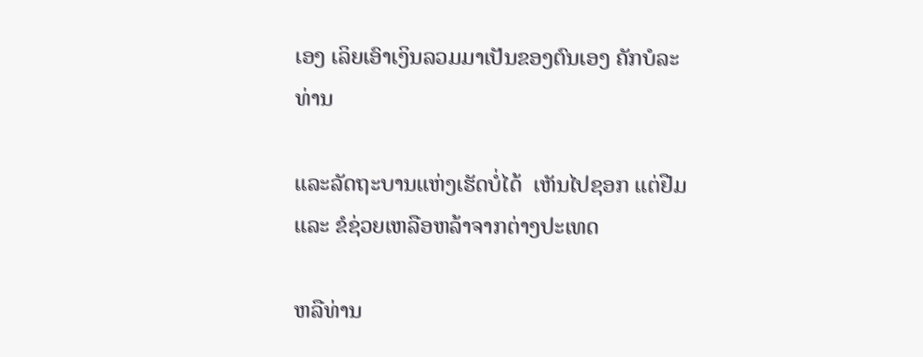ເອງ ເລິຍເອົາເງິນລວມມາເປັນຂອງຕົນເອງ ຄັກບໍລະທ່ານ

ແລະລັດຖະບານແຫ່ງເຮັດບໍ່ໄດ້  ເຫັນໄປຊອກ ແຕ່ຢືມ ແລະ ຂໍຊ່ວຍເຫລືອຫລ້າຈາກຕ່າງປະເທດ

ຫລືທ່ານ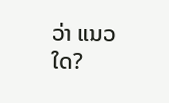ວ່າ ແນວໃດ?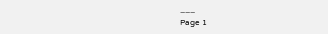___
Page 1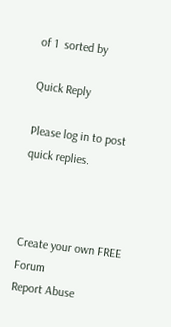of 1  sorted by

Quick Reply

Please log in to post quick replies.



Create your own FREE Forum
Report Abuse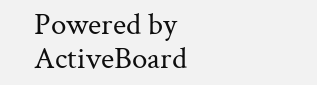Powered by ActiveBoard